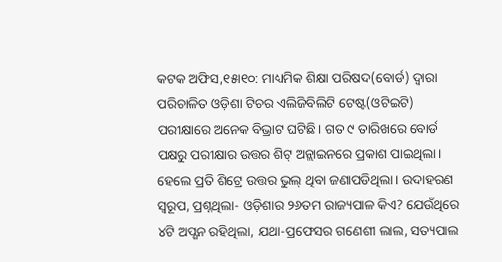କଟକ ଅଫିସ,୧୫ା୧୦: ମାଧ୍ୟମିକ ଶିକ୍ଷା ପରିଷଦ(ବୋର୍ଡ) ଦ୍ୱାରା ପରିଚାଳିତ ଓଡ଼ିଶା ଟିଚର ଏଲିଜିବିଲିଟି ଟେଷ୍ଟ(ଓଟିଇଟି) ପରୀକ୍ଷାରେ ଅନେକ ବିଭ୍ରାଟ ଘଟିଛି। ଗତ ୯ ତାରିଖରେ ବୋର୍ଡ ପକ୍ଷରୁ ପରୀକ୍ଷାର ଉତ୍ତର ଶିଟ୍ ଅନ୍ଲାଇନରେ ପ୍ରକାଶ ପାଇଥିଲା। ହେଲେ ପ୍ରତି ଶିଟ୍ରେ ଉତ୍ତର ଭୁଲ୍ ଥିବା ଜଣାପଡିଥିଲା। ଉଦାହରଣ ସ୍ବରୂପ, ପ୍ରଶ୍ନଥିଲା- ଓଡ଼ିଶାର ୨୬ତମ ରାଜ୍ୟପାଳ କିଏ? ଯେଉଁଥିରେ ୪ଟି ଅପ୍ଶନ ରହିଥିଲା, ଯଥା-ପ୍ରଫେସର ଗଣେଶୀ ଲାଲ, ସତ୍ୟପାଲ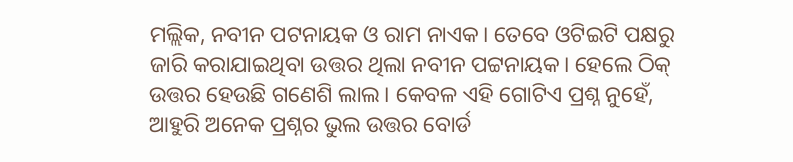ମଲ୍ଲିକ, ନବୀନ ପଟନାୟକ ଓ ରାମ ନାଏକ। ତେବେ ଓଟିଇଟି ପକ୍ଷରୁ ଜାରି କରାଯାଇଥିବା ଉତ୍ତର ଥିଲା ନବୀନ ପଟ୍ଟନାୟକ। ହେଲେ ଠିକ୍ ଉତ୍ତର ହେଉଛି ଗଣେଶି ଲାଲ। କେବଳ ଏହି ଗୋଟିଏ ପ୍ରଶ୍ନ ନୁହେଁ, ଆହୁରି ଅନେକ ପ୍ରଶ୍ନର ଭୁଲ ଉତ୍ତର ବୋର୍ଡ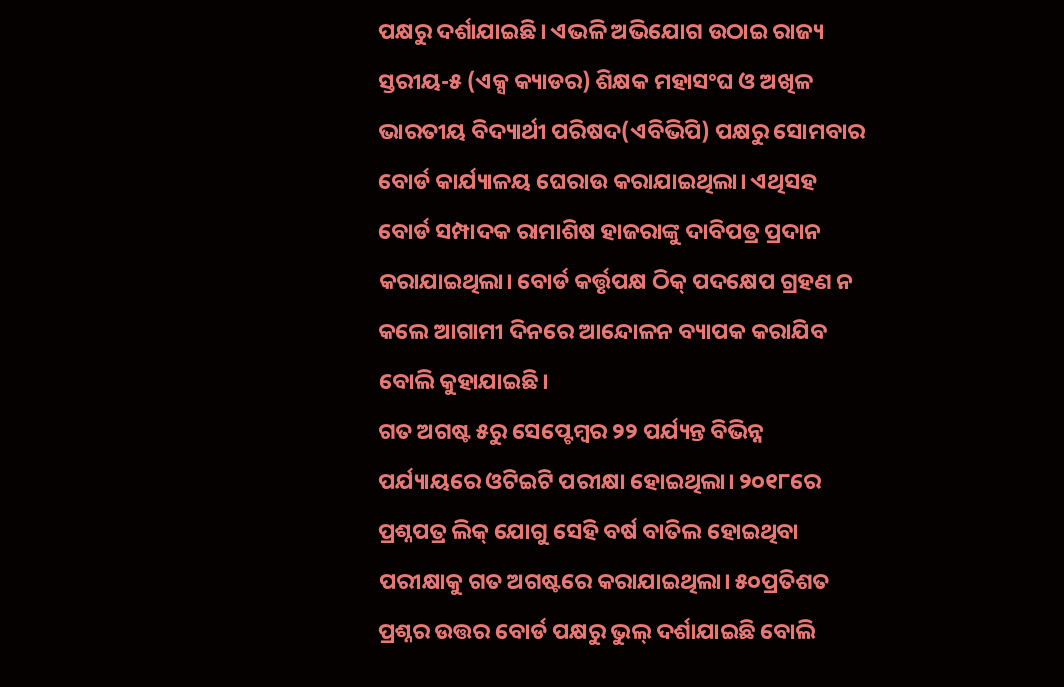ପକ୍ଷରୁ ଦର୍ଶାଯାଇଛି। ଏଭଳି ଅଭିଯୋଗ ଉଠାଇ ରାଜ୍ୟ ସ୍ତରୀୟ-୫ (ଏକ୍ସ କ୍ୟାଡର) ଶିକ୍ଷକ ମହାସଂଘ ଓ ଅଖିଳ ଭାରତୀୟ ବିଦ୍ୟାର୍ଥୀ ପରିଷଦ(ଏବିଭିପି) ପକ୍ଷରୁ ସୋମବାର ବୋର୍ଡ କାର୍ଯ୍ୟାଳୟ ଘେରାଉ କରାଯାଇଥିଲା। ଏଥିସହ ବୋର୍ଡ ସମ୍ପାଦକ ରାମାଶିଷ ହାଜରାଙ୍କୁ ଦାବିପତ୍ର ପ୍ରଦାନ କରାଯାଇଥିଲା। ବୋର୍ଡ କର୍ତ୍ତୃପକ୍ଷ ଠିକ୍ ପଦକ୍ଷେପ ଗ୍ରହଣ ନ କଲେ ଆଗାମୀ ଦିନରେ ଆନ୍ଦୋଳନ ବ୍ୟାପକ କରାଯିବ ବୋଲି କୁହାଯାଇଛି।
ଗତ ଅଗଷ୍ଟ ୫ରୁ ସେପ୍ଟେମ୍ବର ୨୨ ପର୍ଯ୍ୟନ୍ତ ବିଭିନ୍ନ ପର୍ଯ୍ୟାୟରେ ଓଟିଇଟି ପରୀକ୍ଷା ହୋଇଥିଲା। ୨୦୧୮ରେ ପ୍ରଶ୍ନପତ୍ର ଲିକ୍ ଯୋଗୁ ସେହି ବର୍ଷ ବାତିଲ ହୋଇଥିବା ପରୀକ୍ଷାକୁ ଗତ ଅଗଷ୍ଟରେ କରାଯାଇଥିଲା। ୫୦ପ୍ରତିଶତ ପ୍ରଶ୍ନର ଉତ୍ତର ବୋର୍ଡ ପକ୍ଷରୁ ଭୁଲ୍ ଦର୍ଶାଯାଇଛି ବୋଲି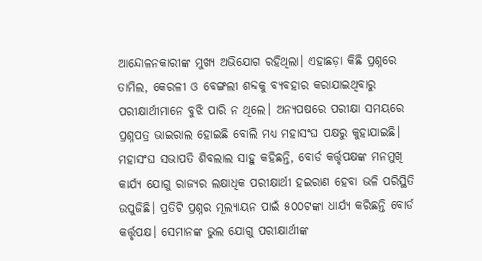ଆନ୍ଦୋଳନକାରୀଙ୍କ ମୁଖ୍ୟ ଅଭିଯୋଗ ରହିଥିଲା। ଏହାଛଡ଼ା କିଛି ପ୍ରଶ୍ନରେ ତାମିଲ, କେରଳୀ ଓ ବେଙ୍ଗଲୀ ଶବ୍ଦକୁ ବ୍ୟବହାର କରାଯାଇଥିବାରୁ ପରୀକ୍ଷାର୍ଥୀମାନେ ବୁଝି ପାରି ନ ଥିଲେ। ଅନ୍ୟପଷରେ ପରୀକ୍ଷା ସମୟରେ ପ୍ରଶ୍ନପତ୍ର ଭାଇରାଲ ହୋଇଛି ବୋଲି ମଧ୍ୟ ମହାସଂଘ ପକ୍ଷରୁ କୁହାଯାଇଛି। ମହାସଂଘ ସଭାପତି ଶିବଲାଲ ସାହୁ କହିଛନ୍ତି, ବୋର୍ଡ କର୍ତ୍ତୃପକ୍ଷଙ୍କ ମନମୁଖି କାର୍ଯ୍ୟ ଯୋଗୁ ରାଜ୍ୟର ଲକ୍ଷାଧିକ ପରୀକ୍ଷାର୍ଥୀ ହଇରାଣ ହେବା ଭଳି ପରିସ୍ଥିତି ଉପୁଜିଛି। ପ୍ରତିଟି ପ୍ରଶ୍ନର ମୂଲ୍ୟାୟନ ପାଇଁ ୫୦୦ଟଙ୍କା ଧାର୍ଯ୍ୟ କରିଛନ୍ତି ବୋର୍ଡ କର୍ତ୍ତୃପକ୍ଷ। ସେମାନଙ୍କ ଭୁଲ ଯୋଗୁ ପରୀକ୍ଷାର୍ଥୀଙ୍କ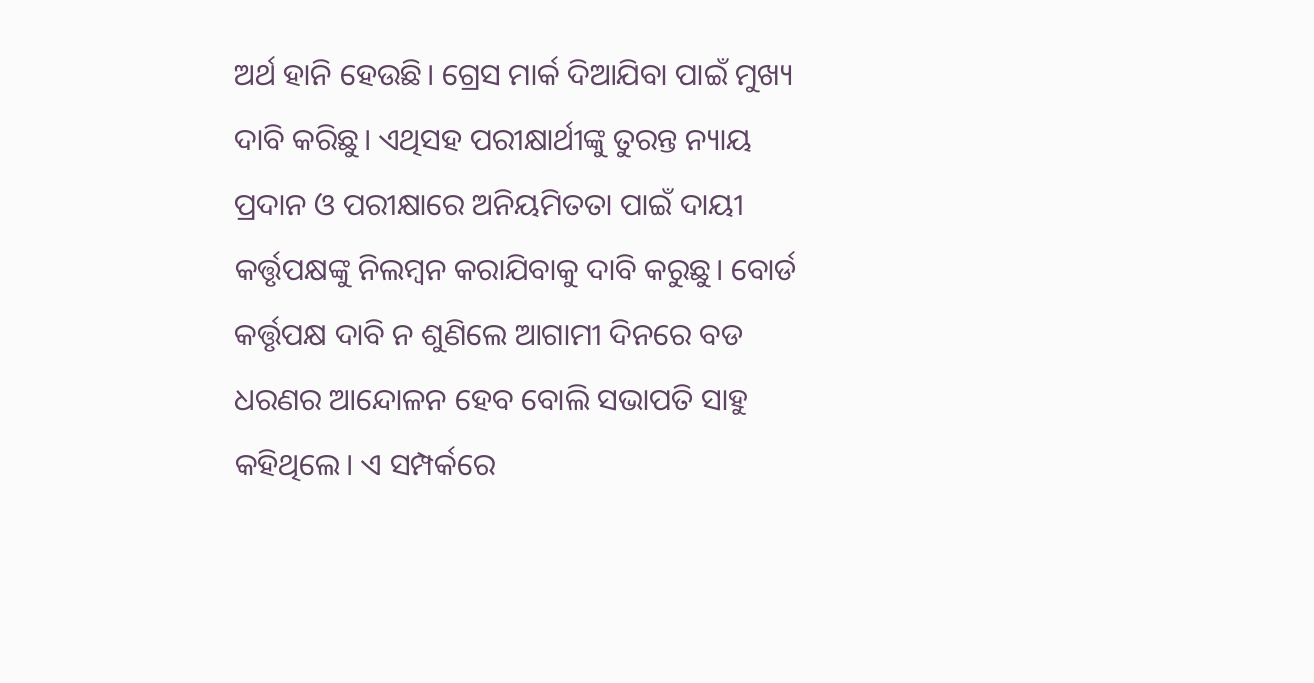ଅର୍ଥ ହାନି ହେଉଛି। ଗ୍ରେସ ମାର୍କ ଦିଆଯିବା ପାଇଁ ମୁଖ୍ୟ ଦାବି କରିଛୁ। ଏଥିସହ ପରୀକ୍ଷାର୍ଥୀଙ୍କୁ ତୁରନ୍ତ ନ୍ୟାୟ ପ୍ରଦାନ ଓ ପରୀକ୍ଷାରେ ଅନିୟମିତତା ପାଇଁ ଦାୟୀ କର୍ତ୍ତୃପକ୍ଷଙ୍କୁ ନିଲମ୍ବନ କରାଯିବାକୁ ଦାବି କରୁଛୁ। ବୋର୍ଡ କର୍ତ୍ତୃପକ୍ଷ ଦାବି ନ ଶୁଣିଲେ ଆଗାମୀ ଦିନରେ ବଡ ଧରଣର ଆନ୍ଦୋଳନ ହେବ ବୋଲି ସଭାପତି ସାହୁ କହିଥିଲେ। ଏ ସମ୍ପର୍କରେ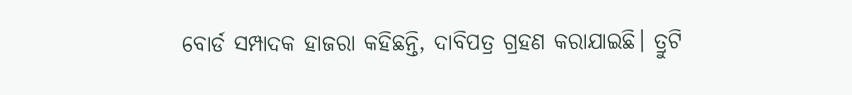ବୋର୍ଡ ସମ୍ପାଦକ ହାଜରା କହିଛନ୍ତି, ଦାବିପତ୍ର ଗ୍ରହଣ କରାଯାଇଛି। ତ୍ରୁଟି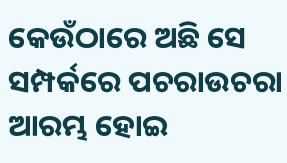କେଉଁଠାରେ ଅଛି ସେ ସମ୍ପର୍କରେ ପଚରାଉଚରା ଆରମ୍ଭ ହୋଇ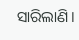ସାରିଲାଣି।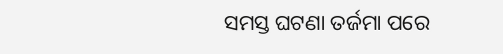ସମସ୍ତ ଘଟଣା ତର୍ଜମା ପରେ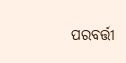ପରବର୍ତ୍ତୀ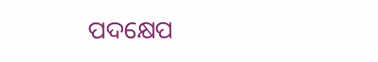ପଦକ୍ଷେପ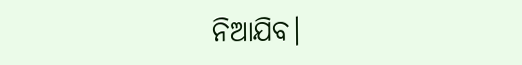ନିଆଯିବ।